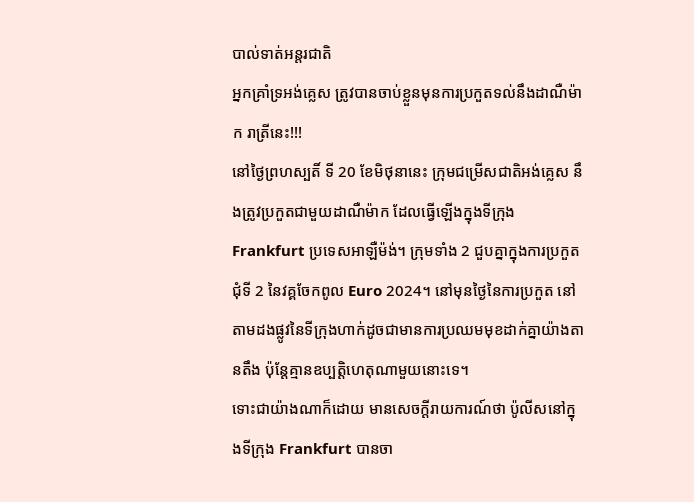បាល់ទាត់អន្តរជាតិ
អ្នកគ្រាំទ្រអង់គ្លេស ត្រូវបានចាប់ខ្លួនមុនការប្រកួតទល់នឹងដាណឺម៉ាក រាត្រីនេះ!!!
នៅថ្ងៃព្រហស្បតិ៍ ទី 20 ខែមិថុនានេះ ក្រុមជម្រើសជាតិអង់គ្លេស នឹងត្រូវប្រកួតជាមួយដាណឺម៉ាក ដែលធ្វើឡើងក្នុងទីក្រុង Frankfurt ប្រទេសអាឡឺម៉ង់។ ក្រុមទាំង 2 ជួបគ្នាក្នុងការប្រកួតជុំទី 2 នៃវគ្គចែកពូល Euro 2024។ នៅមុនថ្ងៃនៃការប្រកួត នៅតាមដងផ្លូវនៃទីក្រុងហាក់ដូចជាមានការប្រឈមមុខដាក់គ្នាយ៉ាងតានតឹង ប៉ុន្តែគ្មានឧប្បត្តិហេតុណាមួយនោះទេ។
ទោះជាយ៉ាងណាក៏ដោយ មានសេចក្តីរាយការណ៍ថា ប៉ូលីសនៅក្នុងទីក្រុង Frankfurt បានចា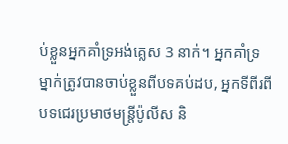ប់ខ្លួនអ្នកគាំទ្រអង់គ្លេស 3 នាក់។ អ្នកគាំទ្រម្នាក់ត្រូវបានចាប់ខ្លួនពីបទគប់ដប, អ្នកទីពីរពីបទជេរប្រមាថមន្ត្រីប៉ូលីស និ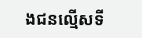ងជនល្មើសទី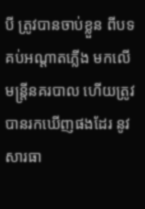បី ត្រូវបានចាប់ខ្លួន ពីបទគប់អណ្តាតភ្លើង មកលើមន្ត្រីនគរបាល ហើយត្រូវបានរកឃើញផងដែរ នូវសារធា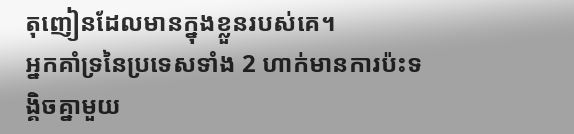តុញៀនដែលមានក្នុងខ្លួនរបស់គេ។
អ្នកគាំទ្រនៃប្រទេសទាំង 2 ហាក់មានការប៉ះទង្គិចគ្នាមួយ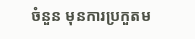ចំនួន មុនការប្រកួតម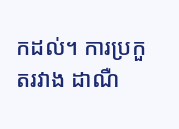កដល់។ ការប្រកួតរវាង ដាណឺ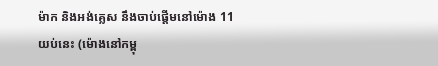ម៉ាក និងអង់គ្លេស នឹងចាប់ផ្តើមនៅម៉ោង 11 យប់នេះ (ម៉ោងនៅកម្ពុ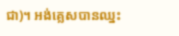ជា)។ អង់គ្លេសបានឈ្នះ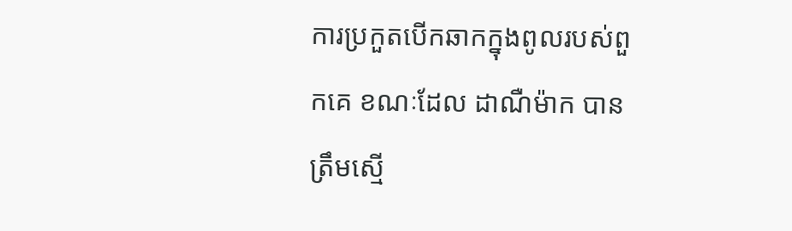ការប្រកួតបើកឆាកក្នុងពូលរបស់ពួកគេ ខណៈដែល ដាណឺម៉ាក បានត្រឹមស្មើ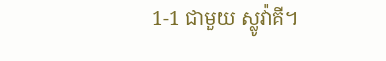1-1 ជាមួយ ស្លូវ៉ាគី។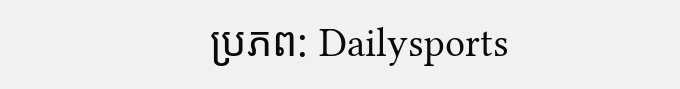ប្រភព: Dailysports